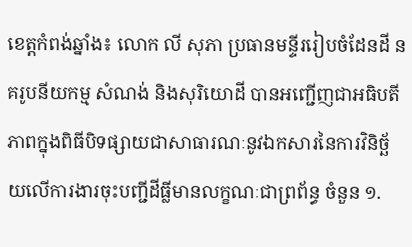ខេត្តកំពង់ឆ្នាំង៖ លោក លី សុភា ប្រធានមន្ទីររៀបចំដែនដី នគរូបនីយកម្ម សំណង់ និងសុរិយោដី បានអញ្ជើញជាអធិបតីភាពក្នុងពិធីបិទផ្សាយជាសាធារណៈនូវឯកសារនៃការវិនិច្ឆ័យលើការងារចុះបញ្ជីដីធ្លីមានលក្ខណៈជាព្រព័ន្ធ ចំនួន ១.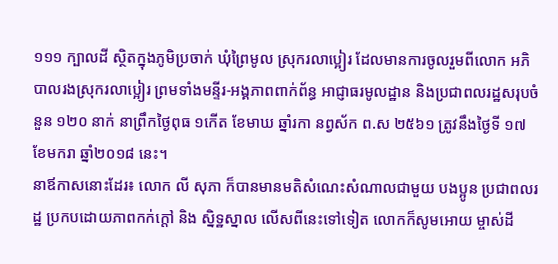១១១ ក្បាលដី ស្ថិតក្នុងភូមិប្រចាក់ ឃុំព្រៃមូល ស្រុករលាប្អៀរ ដែលមានការចូលរួមពីលោក អភិបាលរងស្រុករលាប្អៀរ ព្រមទាំងមន្ទីរ-អង្គភាពពាក់ព័ន្ធ អាជ្ញាធរមូលដ្ឋាន និងប្រជាពលរដ្ឋសរុបចំនួន ១២០ នាក់ នាព្រឹកថ្ងៃពុធ ១កើត ខែមាឃ ឆ្នាំរកា នព្វស័ក ព.ស ២៥៦១ ត្រូវនឹងថ្ងៃទី ១៧ ខែមករា ឆ្នាំ២០១៨ នេះ។
នាឪកាសនោះដែរ៖ លោក លី សុភា ក៏បានមានមតិសំណេះសំណាលជាមួយ បងប្អូន ប្រជាពលរដ្ឋ ប្រកបដោយភាពកក់ក្តៅ និង ស្និទ្ឋស្នាល លើសពីនេះទៅទៀត លោកក៏សូមអោយ ម្ចាស់ដី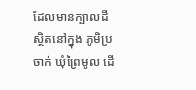ដែលមានក្បាលដីស្ថិតនៅក្នុង ភូមិប្រចាក់ ឃុំព្រៃមូល ដើ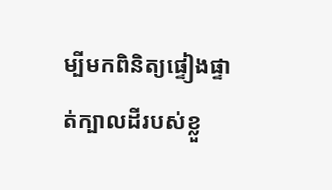ម្បីមកពិនិត្យផ្ទៀងផ្ទាត់ក្បាលដីរបស់ខ្លួ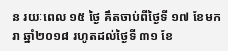ន រយៈពេល ១៥ ថ្ងៃ គឹតចាប់ពីថ្ងៃទី ១៧ ខែមករា ឆ្នាំ២០១៨ រហូតដល់ថ្ងៃទី ៣១ ខែ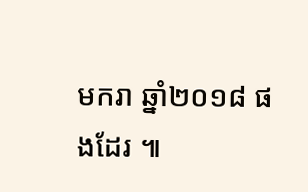មករា ឆ្នាំ២០១៨ ផងដែរ ៕